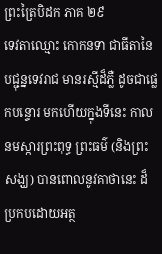ព្រះត្រៃបិដក ភាគ ២៩
ទេវតាឈ្មោះ កោកនទា ជាធីតានៃបជ្ជុន្នទេវរាជ មានរស្មីដ៏ភ្លឺ ដូចជាផ្លេកបន្ទោរ មកហើយក្នុងទីនេះ កាលនមស្ការព្រះពុទ្ធ ព្រះធម៌ (និងព្រះសង្ឃ) បានពោលនូវគាថានេះ ដ៏ប្រកបដោយអត្ថ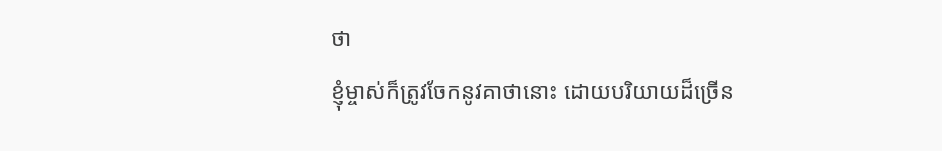ថា
ខ្ញុំម្ចាស់ក៏ត្រូវចែកនូវគាថានោះ ដោយបរិយាយដ៏ច្រើន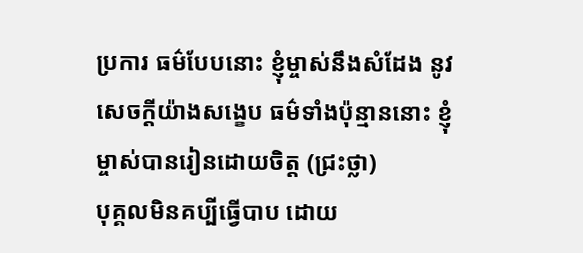ប្រការ ធម៌បែបនោះ ខ្ញុំម្ចាស់នឹងសំដែង នូវសេចក្តីយ៉ាងសង្ខេប ធម៌ទាំងប៉ុន្មាននោះ ខ្ញុំម្ចាស់បានរៀនដោយចិត្ត (ជ្រះថ្លា)
បុគ្គលមិនគប្បីធ្វើបាប ដោយ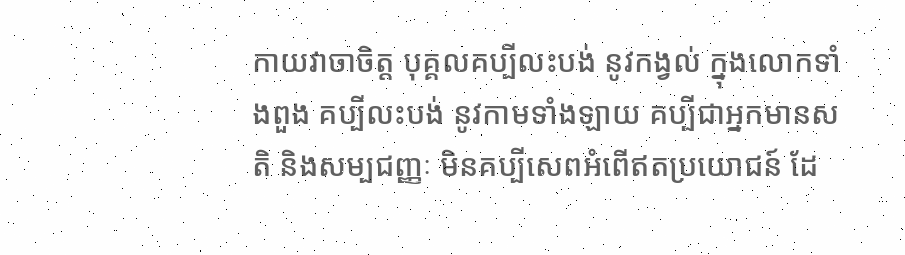កាយវាចាចិត្ត បុគ្គលគប្បីលះបង់ នូវកង្វល់ ក្នុងលោកទាំងពួង គប្បីលះបង់ នូវកាមទាំងឡាយ គប្បីជាអ្នកមានសតិ និងសម្បជញ្ញៈ មិនគប្បីសេពអំពើឥតប្រយោជន៍ ដែ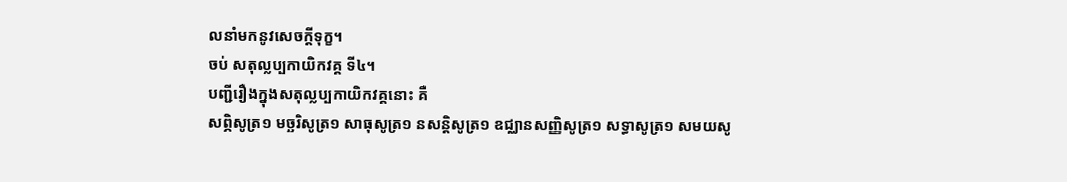លនាំមកនូវសេចក្តីទុក្ខ។
ចប់ សតុល្លប្បកាយិកវគ្គ ទី៤។
បញ្ជីរឿងក្នុងសតុល្លប្បកាយិកវគ្គនោះ គឺ
សព្ភិសូត្រ១ មច្ឆរិសូត្រ១ សាធុសូត្រ១ នសន្តិសូត្រ១ ឧជ្ឈានសញ្ញិសូត្រ១ សទ្ធាសូត្រ១ សមយសូ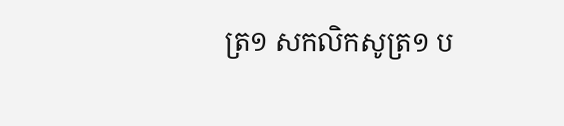ត្រ១ សកលិកសូត្រ១ ប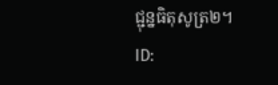ជ្ជុន្នធិតុសូត្រ២។
ID: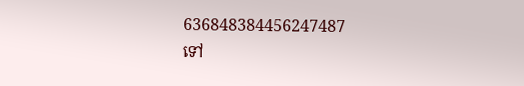636848384456247487
ទៅ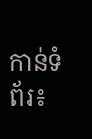កាន់ទំព័រ៖